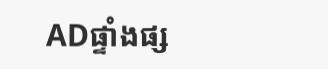ADផ្ទាំងផ្ស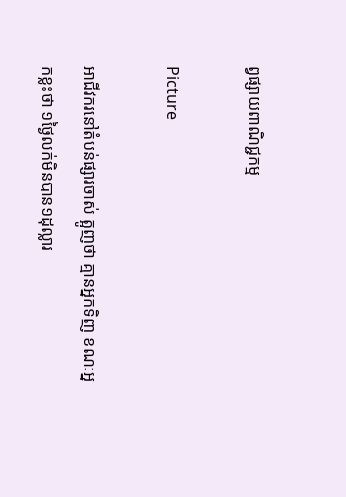ព្វផ្សាយពាណិជ្ជកម្ម

Picture

អាជីវករនៅតំបន់ផ្សារចាស់ ត្អូញថា គ្មានអ្នកទិញ ខណៈអ្នកខ្លះថា ១ថ្ងៃលក់មិនបាន១ដុល្លារ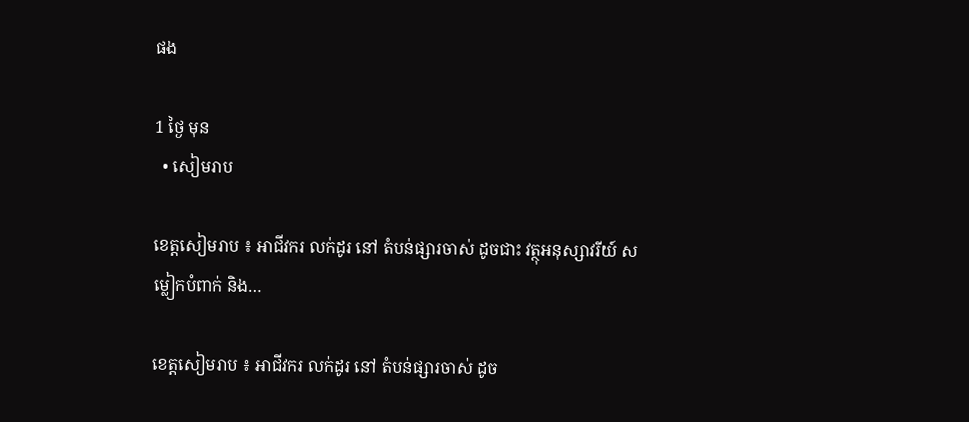ផង

1 ថ្ងៃ មុន
  • សៀមរាប

ខេត្តសៀមរាប ៖ អាជីវករ លក់ដូរ នៅ តំបន់ផ្សារចាស់ ដូចជាះ វត្ថុអនុស្សាវរីយ៍ សម្លៀកបំពាក់ និង…

ខេត្តសៀមរាប ៖ អាជីវករ លក់ដូរ នៅ តំបន់ផ្សារចាស់ ដូច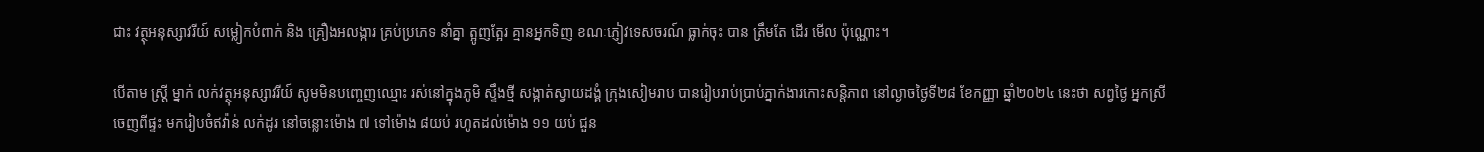ជាះ វត្ថុអនុស្សាវរីយ៍ សម្លៀកបំពាក់ និង គ្រឿងអលង្ការ គ្រប់ប្រភេទ នាំគ្នា ត្អូញត្អែរ គ្មានអ្នកទិញ ខណៈភ្ញៀវទេសចរណ៍ ធ្លាក់ចុះ បាន ត្រឹមតែ ដើរ មើល ប៉ុណ្ណោះ។

បើតាម ស្ត្រី ម្នាក់ លក់វត្ថុអនុស្សាវរីយ៍ សូមមិនបញ្ចេញឈ្មោះ រស់នៅក្នុងភូមិ ស្ទឹងថ្មី សង្កាត់ស្វាយដង្គំ ក្រុងសៀមរាប បានរៀបរាប់ប្រាប់ភ្នាក់ងារកោះសន្តិភាព នៅល្ងាចថ្ងៃទី២៨ ខែកញ្ញា ឆ្នាំ២០២៤ នេះថា សព្វថ្ងៃ អ្នកស្រី ចេញពីផ្ទះ មករៀបចំឥវ៉ាន់ លក់ដូរ នៅចន្លោះម៉ោង ៧ ទៅម៉ោង ៨យប់ រហូតដល់ម៉ោង ១១ យប់ ជួន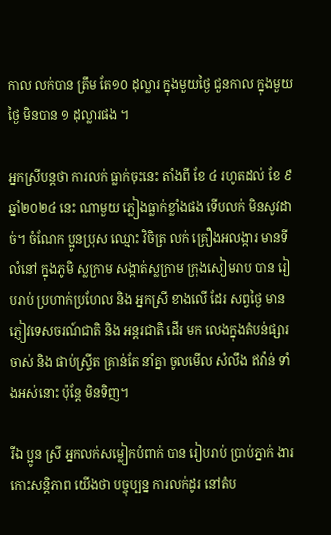កាល លក់បាន ត្រឹម តែ១០ ដុល្លារ ក្នុងមួយថ្ងៃ ជួនកាល ក្នុងមួយថ្ងៃ មិនបាន ១ ដុល្លារផង ។

អ្នកស្រីបន្តថា ការលក់ ធ្លាក់ចុះនេះ តាំងពី ខែ ៤ រហូតដល់ ខែ ៩ ឆ្នាំ២០២៤ នេះ ណាមួយ ភ្លៀងធ្លាក់ខ្លាំងផង ទើបលក់ មិនសូវដាច់។ ចំណែក ប្អូនប្រុស ឈ្មោះ វិចិត្រ លក់ គ្រឿងអលង្ការ មានទីលំនៅ ក្នុងភូមិ ស្លក្រាម សង្កាត់ស្លក្រាម ក្រុងសៀមរាប បាន រៀបរាប់ ប្រហាក់ប្រហែល និង អ្នកស្រី ខាងលើ ដែរ សព្វថ្ងៃ មាន ភ្ញៀវទេសចរណ៍ជាតិ និង អន្តរជាតិ ដើរ មក លេងក្នុងតំបន់ផ្សារចាស់ និង ផាប់ស្ទ្រីត គ្រាន់តែ នាំគ្នា ចូលមើល សំលឹង ឥវ៉ាន់ ទាំងអស់នោះ ប៉ុន្តែ មិនទិញ។

រីឯ ប្អូន ស្រី អ្នកលក់សម្លៀកបំពាក់ បាន រៀបរាប់ ប្រាប់ភ្នាក់ ងារកោះសន្តិភាព យើងថា បច្ចុប្បន្ន ការលក់ដូរ នៅតំប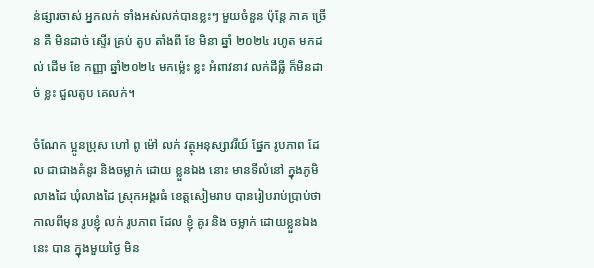ន់ផ្សារចាស់ អ្នកលក់ ទាំងអស់លក់បានខ្លះៗ មួយចំនួន ប៉ុន្តែ ភាគ ច្រើន គឺ មិនដាច់ ស្ទើរ គ្រប់ តូប តាំងពី ខែ មិនា ឆ្នាំ ២០២៤ រហូត មកដល់ ដើម ខែ កញ្ញា ឆ្នាំ២០២៤ មកម្ល៉េះ ខ្លះ អំពាវនាវ លក់ដីធ្លី ក៏មិនដាច់ ខ្លះ ជួលតូប គេលក់។

ចំណែក ប្អូនប្រុស ហៅ ពូ ម៉ៅ លក់ វត្ថុអនុស្សាវរីយ៍ ផ្នែក រូបភាព ដែល ជាជាងគំនូរ និងចម្លាក់ ដោយ ខ្លួនឯង នោះ មានទីលំនៅ ក្នុងភូមិលាងដៃ ឃុំលាងដៃ ស្រុកអង្គរធំ ខេត្តសៀមរាប បានរៀបរាប់ប្រាប់ថា កាលពីមុន រូបខ្ញុំ លក់ រូបភាព ដែល ខ្ញុំ គូរ និង ចម្លាក់ ដោយខ្លួនឯងនេះ បាន ក្នុងមួយថ្ងៃ មិន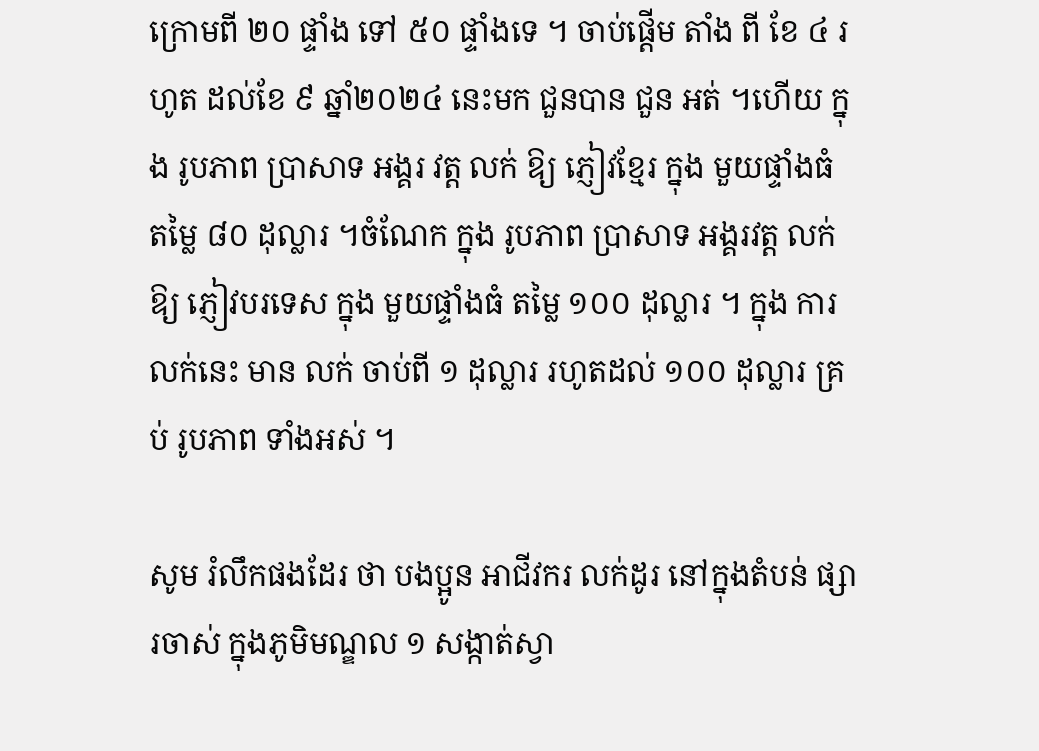ក្រោមពី ២០ ផ្ទាំង ទៅ ៥០ ផ្ទាំងទេ ។ ចាប់ផ្ដើម តាំង ពី ខែ ៤ រហូត ដល់ខែ ៩ ឆ្នាំ២០២៤ នេះមក ជួនបាន ជួន អត់ ។ហើយ ក្នុង រូបភាព ប្រាសាទ អង្គរ វត្ត លក់ ឱ្យ ភ្ញៀវខ្មែរ ក្នុង មួយផ្ទាំងធំ តម្លៃ ៨០ ដុល្លារ ។ចំណែក ក្នុង រូបភាព ប្រាសាទ អង្គរវត្ត លក់ ឱ្យ ភ្ញៀវបរទេស ក្នុង មួយផ្ទាំងធំ តម្លៃ ១០០ ដុល្លារ ។ ក្នុង ការលក់នេះ មាន លក់ ចាប់ពី ១ ដុល្លារ រហូតដល់ ១០០ ដុល្លារ គ្រប់ រូបភាព ទាំងអស់ ។

សូម រំលឹកផងដែរ ថា បងប្អូន អាជីវករ លក់ដូរ នៅក្នុងតំបន់ ផ្សារចាស់ ក្នុងភូមិមណ្ឌល ១ សង្កាត់ស្វា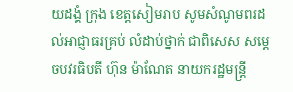យដង្គំ ក្រុង ខេត្តសៀមរាប សូមសំណូមពរដល់អាជ្ញាធរគ្រប់ លំដាប់ថ្នាក់ ជាពិសេស សម្តេចបវរធិបតី ហ៊ុន ម៉ាណែត នាយករដ្ឋមន្ត្រី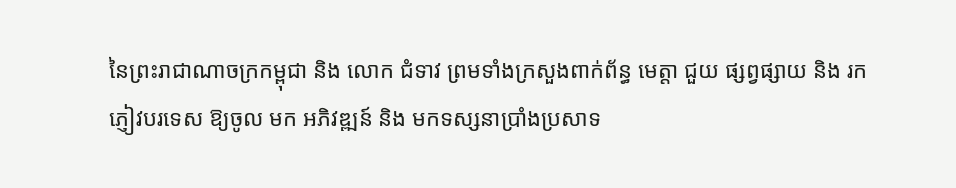នៃព្រះរាជាណាចក្រកម្ពុជា និង លោក ជំទាវ ព្រមទាំងក្រសួងពាក់ព័ន្ធ មេត្តា ជួយ ផ្សព្វផ្សាយ និង រកភ្ញៀវបរទេស ឱ្យចូល មក អភិវឌ្ឍន៍ និង មកទស្សនាប្រាំងប្រសាទ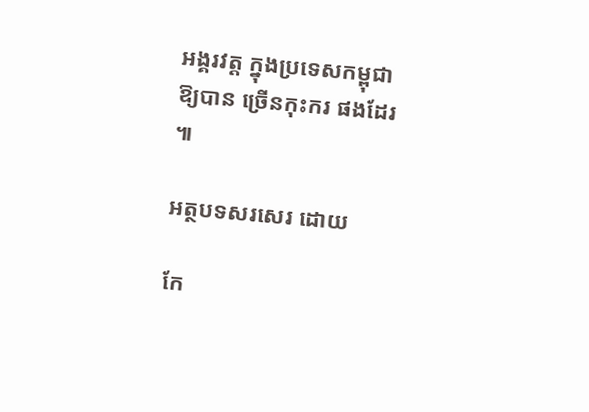អង្គរវត្ត ក្នុងប្រទេសកម្ពុជា ឱ្យបាន ច្រើនកុះករ ផងដែរ ៕

អត្ថបទសរសេរ ដោយ

កែ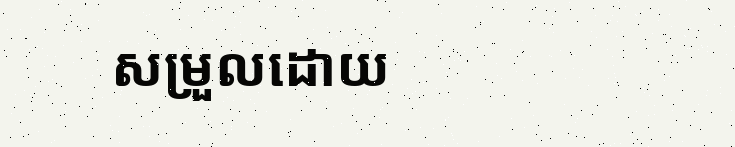សម្រួលដោយ